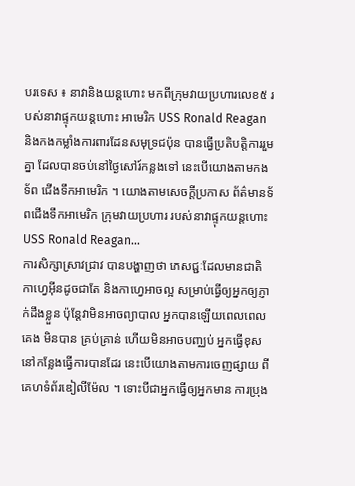បរទេស ៖ នាវានិងយន្តហោះ មកពីក្រុមវាយប្រហារលេខ៥ របស់នាវាផ្ទុកយន្តហោះ អាមេរិក USS Ronald Reagan និងកងកម្លាំងការពារដែនសមុទ្រជប៉ុន បានធ្វើប្រតិបត្តិការរួមគ្នា ដែលបានចប់នៅថ្ងៃសៅរ៍កន្លងទៅ នេះបើយោងតាមកងទ័ព ជើងទឹកអាមេរិក ។ យោងតាមសេចក្តីប្រកាស ព័ត៌មានទ័ពជើងទឹកអាមេរិក ក្រុមវាយប្រហារ របស់នាវាផ្ទុកយន្តហោះ USS Ronald Reagan...
ការសិក្សាស្រាវជ្រាវ បានបង្ហាញថា ភេសជ្ជៈដែលមានជាតិ កាហ្វេអ៊ីនដូចជាតែ និងកាហ្វេអាចល្អ សម្រាប់ធ្វើឲ្យអ្នកឲ្យភ្ញាក់ដឹងខ្លួន ប៉ុន្តែវាមិនអាចព្យាបាល អ្នកបានឡើយពេលពេលគេង មិនបាន គ្រប់គ្រាន់ ហើយមិនអាចបញ្ឈប់ អ្នកធ្វើខុសនៅកន្លែងធ្វើការបានដែរ នេះបើយោងតាមការចេញផ្សាយ ពីគេហទំព័រឌៀលីម៉ែល ។ ទោះបីជាអ្នកធ្វើឲ្យអ្នកមាន ការប្រុង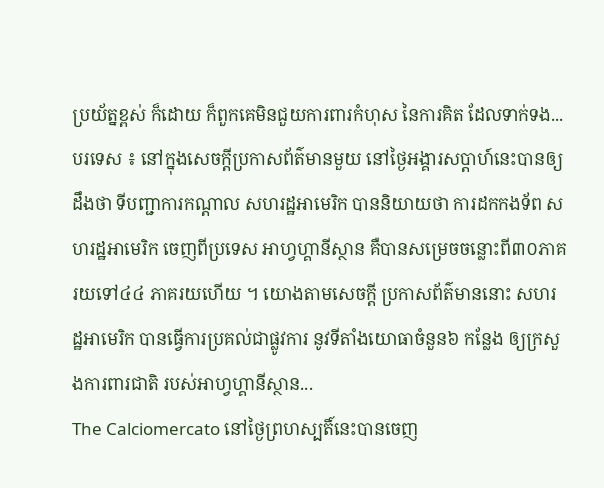ប្រយ័ត្នខ្ពស់ ក៏ដោយ ក៏ពួកគេមិនជួយការពារកំហុស នៃការគិត ដែលទាក់ទង...
បរទេស ៖ នៅក្នុងសេចក្តីប្រកាសព័ត៌មានមួយ នៅថ្ងៃអង្គារសប្ដាហ៍នេះបានឲ្យដឹងថា ទីបញ្ជាការកណ្ដាល សហរដ្ឋអាមេរិក បាននិយាយថា ការដកកងទ័ព សហរដ្ឋអាមេរិក ចេញពីប្រទេស អាហ្វហ្គានីស្ថាន គឺបានសម្រេចចន្លោះពី៣០ភាគរយទៅ៤៤ ភាគរយហើយ ។ យោងតាមសេចក្តី ប្រកាសព័ត៌មាននោះ សហរដ្ឋអាមេរិក បានធ្វើការប្រគល់ជាផ្លូវការ នូវទីតាំងយោធាចំនួន៦ កន្លែង ឲ្យក្រសួងការពារជាតិ របស់អាហ្វហ្គានីស្ថាន...
The Calciomercato នៅថ្ងៃព្រហស្បតិ៍នេះបានចេញ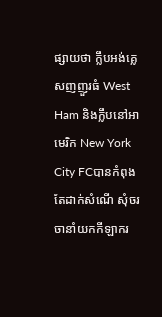ផ្សាយថា ក្លឹបអង់គ្លេសញញួរធំ West Ham និងក្លឹបនៅអាមេរិក New York City FCបានកំពុងតែដាក់សំណើ សុំចរចានាំយកកីឡាករ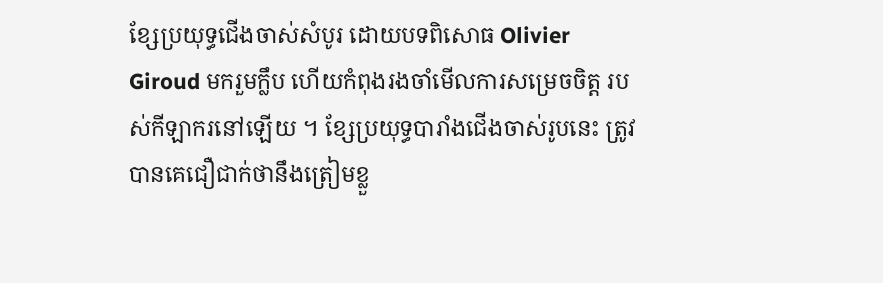ខ្សែប្រយុទ្ធជើងចាស់សំបូរ ដោយបទពិសោធ Olivier Giroud មករួមក្លឹប ហើយកំពុងរងចាំមើលការសម្រេចចិត្ត របស់កីឡាករនៅឡើយ ។ ខ្សែប្រយុទ្ធបារាំងជើងចាស់រូបនេះ ត្រូវបានគេជឿជាក់ថានឹងត្រៀមខ្លួ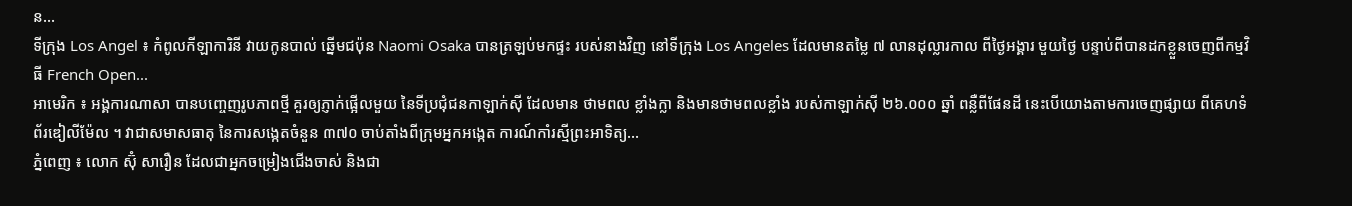ន...
ទីក្រុង Los Angel ៖ កំពូលកីឡាការិនី វាយកូនបាល់ ឆ្នើមជប៉ុន Naomi Osaka បានត្រឡប់មកផ្ទះ របស់នាងវិញ នៅទីក្រុង Los Angeles ដែលមានតម្លៃ ៧ លានដុល្លារកាល ពីថ្ងៃអង្គារ មួយថ្ងៃ បន្ទាប់ពីបានដកខ្លួនចេញពីកម្មវិធី French Open...
អាមេរិក ៖ អង្គការណាសា បានបញ្ចេញរូបភាពថ្មី គួរឲ្យភ្ញាក់ផ្អើលមួយ នៃទីប្រជុំជនកាឡាក់ស៊ី ដែលមាន ថាមពល ខ្លាំងក្លា និងមានថាមពលខ្លាំង របស់កាឡាក់ស៊ី ២៦.០០០ ឆ្នាំ ពន្លឺពីផែនដី នេះបើយោងតាមការចេញផ្សាយ ពីគេហទំព័រឌៀលីម៉ែល ។ វាជាសមាសធាតុ នៃការសង្កេតចំនួន ៣៧០ ចាប់តាំងពីក្រុមអ្នកអង្កេត ការណ៍កាំរស្មីព្រះអាទិត្យ...
ភ្នំពេញ ៖ លោក ស៊ុំ សារឿន ដែលជាអ្នកចម្រៀងជើងចាស់ និងជា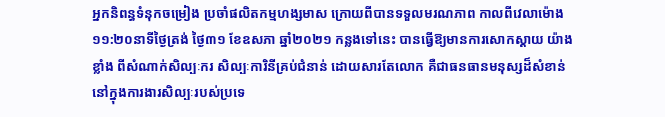អ្នកនិពន្ធទំនុកចម្រៀង ប្រចាំផលិតកម្មហង្សមាស ក្រោយពីបានទទួលមរណភាព កាលពីវេលាម៉ោង ១១:២០នាទីថ្ងៃត្រង់ ថ្ងៃ៣១ ខែឧសភា ឆ្នាំ២០២១ កន្លងទៅនេះ បានធ្វើឱ្យមានការសោកស្ដាយ យ៉ាងខ្លាំង ពីសំណាក់សិល្បៈករ សិល្បៈការិនីគ្រប់ជំនាន់ ដោយសារតែលោក គឺជាធនធានមនុស្សដ៏សំខាន់ នៅក្នុងការងារសិល្បៈរបស់ប្រទេ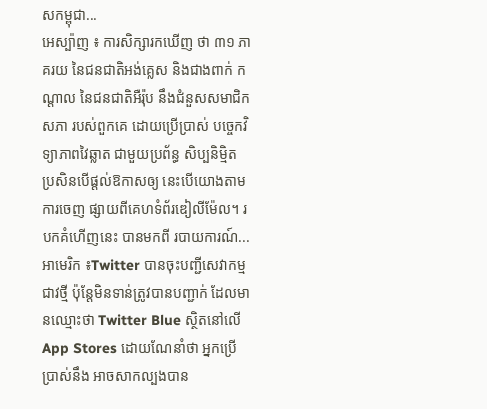សកម្ពុជា...
អេស្ប៉ាញ ៖ ការសិក្សារកឃើញ ថា ៣១ ភាគរយ នៃជនជាតិអង់គ្លេស និងជាងពាក់ កណ្តាល នៃជនជាតិអឺរ៉ុប នឹងជំនួសសមាជិកសភា របស់ពួកគេ ដោយប្រើប្រាស់ បច្ចេកវិទ្យាភាពវៃឆ្លាត ជាមួយប្រព័ន្ធ សិប្បនិម្មិត ប្រសិនបើផ្តល់ឱកាសឲ្យ នេះបើយោងតាមការចេញ ផ្សាយពីគេហទំព័រឌៀលីម៉ែល។ របកគំហើញនេះ បានមកពី របាយការណ៍...
អាមេរិក ៖Twitter បានចុះបញ្ជីសេវាកម្មជាវថ្មី ប៉ុន្តែមិនទាន់ត្រូវបានបញ្ជាក់ ដែលមានឈ្មោះថា Twitter Blue ស្ថិតនៅលើ App Stores ដោយណែនាំថា អ្នកប្រើប្រាស់នឹង អាចសាកល្បងបាន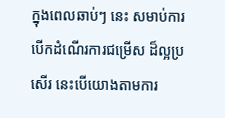ក្នុងពេលឆាប់ៗ នេះ សមាប់ការបើកដំណើរការជម្រើស ដ៏ល្អប្រសើរ នេះបើយោងតាមការ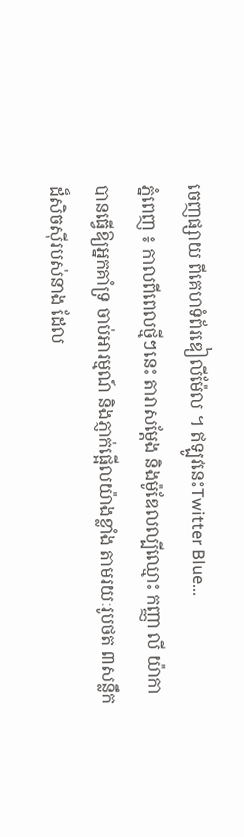ចេញផ្សាយ ពីគេហទំព័រឌៀលីម៉ែល ។ ឥឡូវនេះTwitter Blue...
ភ្នំពេញ ៖ កាលពីពេលថ្មីៗនេះ តារាសម្ដែង និងម៉ូឌែលល្បីឈ្មោះ កញ្ញា លី យ៉ាកា បានធ្វើឱ្យអ្នកគាំទ្រ ចាប់អារម្មណ៍ និងភ្ញាក់ផ្អើលយ៉ាងខ្លាំង តាមរយៈរូបថត ៣សន្លឹក ដ៏សិចស៊ីរបស់នាង ដែល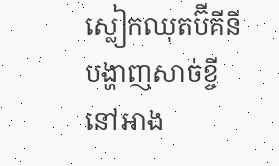ស្លៀកឈុតប៊ីគីនី បង្ហាញសាច់ខ្ចី នៅអាង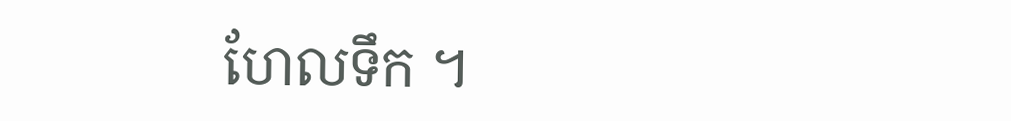ហែលទឹក ។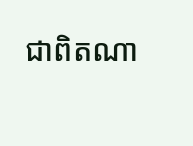ជាពិតណា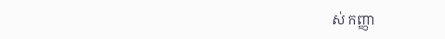ស់ កញ្ញា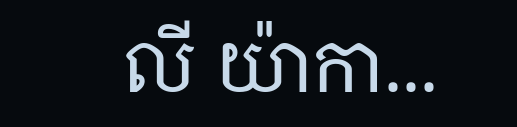លី យ៉ាកា...